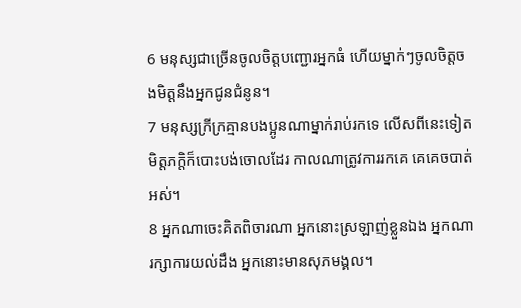6 មនុស្សជាច្រើនចូលចិត្តបញ្ជោរអ្នកធំ ហើយម្នាក់ៗចូលចិត្តចងមិត្តនឹងអ្នកជូនជំនូន។
7 មនុស្សក្រីក្រគ្មានបងប្អូនណាម្នាក់រាប់រកទេ លើសពីនេះទៀត មិត្តភក្ដិក៏បោះបង់ចោលដែរ កាលណាត្រូវការរកគេ គេគេចបាត់អស់។
8 អ្នកណាចេះគិតពិចារណា អ្នកនោះស្រឡាញ់ខ្លួនឯង អ្នកណារក្សាការយល់ដឹង អ្នកនោះមានសុភមង្គល។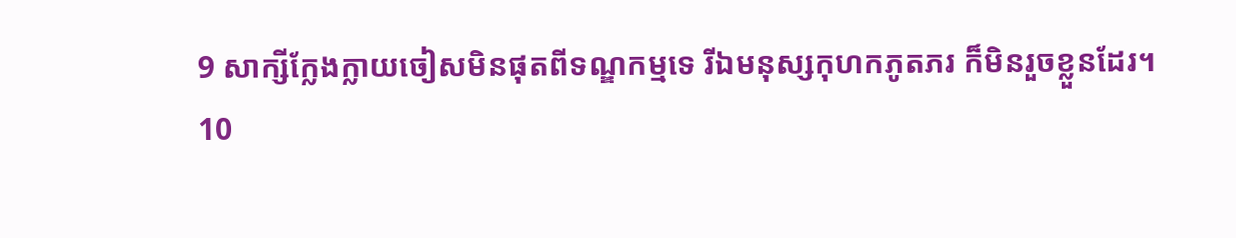9 សាក្សីក្លែងក្លាយចៀសមិនផុតពីទណ្ឌកម្មទេ រីឯមនុស្សកុហកភូតភរ ក៏មិនរួចខ្លួនដែរ។
10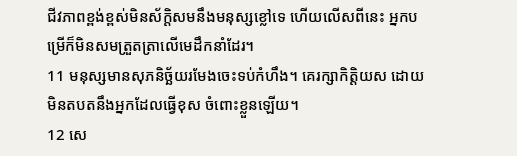ជីវភាពខ្ពង់ខ្ពស់មិនស័ក្ដិសមនឹងមនុស្សខ្លៅទេ ហើយលើសពីនេះ អ្នកបម្រើក៏មិនសមត្រួតត្រាលើមេដឹកនាំដែរ។
11 មនុស្សមានសុភនិច្ឆ័យរមែងចេះទប់កំហឹង។ គេរក្សាកិត្តិយស ដោយមិនតបតនឹងអ្នកដែលធ្វើខុស ចំពោះខ្លួនឡើយ។
12 សេ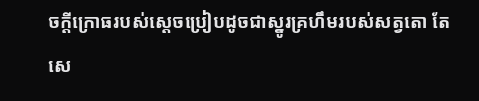ចក្ដីក្រោធរបស់ស្ដេចប្រៀបដូចជាស្នូរគ្រហឹមរបស់សត្វតោ តែសេ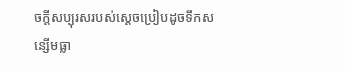ចក្ដីសប្បុរសរបស់ស្ដេចប្រៀបដូចទឹកសន្សើមធ្លា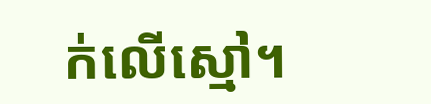ក់លើស្មៅ។